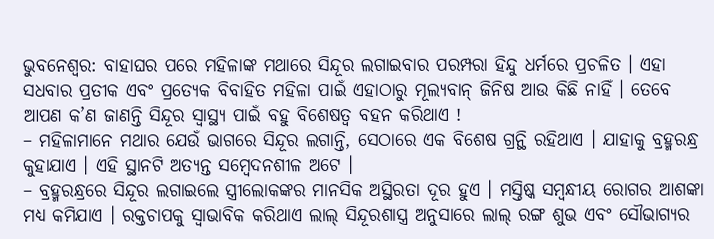ଭୁବନେଶ୍ୱର: ବାହାଘର ପରେ ମହିଳାଙ୍କ ମଥାରେ ସିନ୍ଦୂର ଲଗାଇବାର ପରମ୍ପରା ହିନ୍ଦୁ ଧର୍ମରେ ପ୍ରଚଳିତ । ଏହା ସଧବାର ପ୍ରତୀକ ଏବଂ ପ୍ରତ୍ୟେକ ବିବାହିତ ମହିଳା ପାଇଁ ଏହାଠାରୁ ମୂଲ୍ୟବାନ୍ ଜିନିଷ ଆଉ କିଛି ନାହିଁ । ତେବେ ଆପଣ କ’ଣ ଜାଣନ୍ତି ସିନ୍ଦୂର ସ୍ୱାସ୍ଥ୍ୟ ପାଇଁ ବହୁ ବିଶେଷତ୍ୱ ବହନ କରିଥାଏ !
– ମହିଳାମାନେ ମଥାର ଯେଉଁ ଭାଗରେ ସିନ୍ଦୂର ଲଗାନ୍ତି, ସେଠାରେ ଏକ ବିଶେଷ ଗ୍ରନ୍ଥି ରହିଥାଏ । ଯାହାକୁ ବ୍ରହ୍ମରନ୍ଧ୍ର କୁହାଯାଏ । ଏହି ସ୍ଥାନଟି ଅତ୍ୟନ୍ତ ସମ୍ବେଦନଶୀଳ ଅଟେ ।
– ବ୍ରହ୍ମରନ୍ଧ୍ରରେ ସିନ୍ଦୂର ଲଗାଇଲେ ସ୍ତ୍ରୀଲୋକଙ୍କର ମାନସିକ ଅସ୍ଥିରତା ଦୂର ହୁଏ । ମସ୍ତିଷ୍କ ସମ୍ବନ୍ଧୀୟ ରୋଗର ଆଶଙ୍କା ମଧ୍ୟ କମିଯାଏ । ରକ୍ତଚାପକୁ ସ୍ୱାଭାବିକ କରିଥାଏ ଲାଲ୍ ସିନ୍ଦୂରଶାସ୍ତ୍ର ଅନୁସାରେ ଲାଲ୍ ରଙ୍ଗ ଶୁଭ ଏବଂ ସୌଭାଗ୍ୟର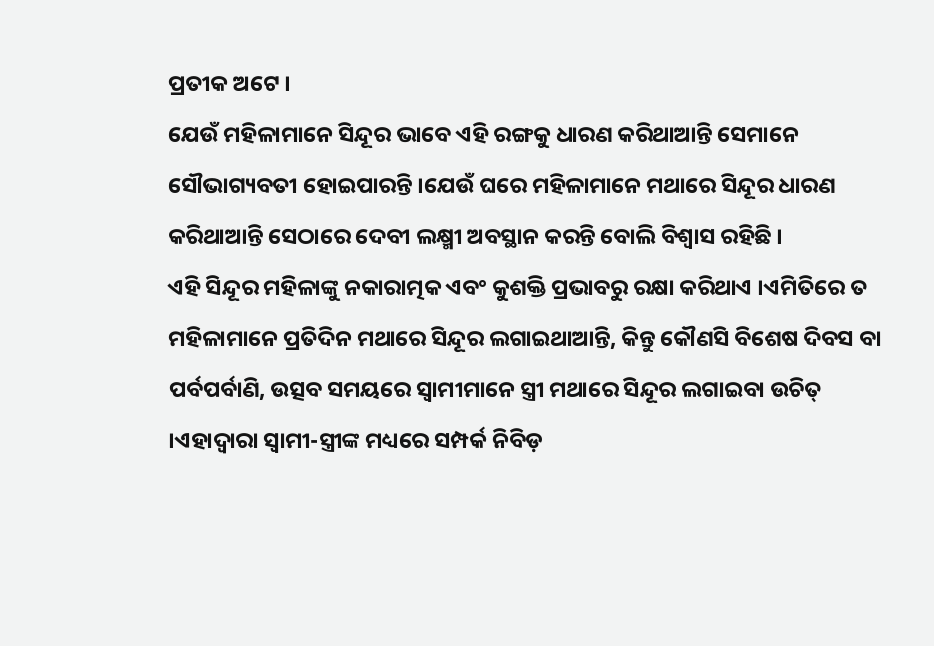ପ୍ରତୀକ ଅଟେ ।
ଯେଉଁ ମହିଳାମାନେ ସିନ୍ଦୂର ଭାବେ ଏହି ରଙ୍ଗକୁ ଧାରଣ କରିଥାଆନ୍ତି ସେମାନେ ସୌଭାଗ୍ୟବତୀ ହୋଇପାରନ୍ତି ।ଯେଉଁ ଘରେ ମହିଳାମାନେ ମଥାରେ ସିନ୍ଦୂର ଧାରଣ କରିଥାଆନ୍ତି ସେଠାରେ ଦେବୀ ଲକ୍ଷ୍ମୀ ଅବସ୍ଥାନ କରନ୍ତି ବୋଲି ବିଶ୍ୱାସ ରହିଛି ।
ଏହି ସିନ୍ଦୂର ମହିଳାଙ୍କୁ ନକାରାତ୍ମକ ଏବଂ କୁଶକ୍ତି ପ୍ରଭାବରୁ ରକ୍ଷା କରିଥାଏ ।ଏମିତିରେ ତ ମହିଳାମାନେ ପ୍ରତିଦିନ ମଥାରେ ସିନ୍ଦୂର ଲଗାଇଥାଆନ୍ତି, କିନ୍ତୁ କୌଣସି ବିଶେଷ ଦିବସ ବା ପର୍ବପର୍ବାଣି, ଉତ୍ସବ ସମୟରେ ସ୍ୱାମୀମାନେ ସ୍ତ୍ରୀ ମଥାରେ ସିନ୍ଦୂର ଲଗାଇବା ଉଚିତ୍ ।ଏହାଦ୍ୱାରା ସ୍ୱାମୀ-ସ୍ତ୍ରୀଙ୍କ ମଧ୍ୟରେ ସମ୍ପର୍କ ନିବିଡ଼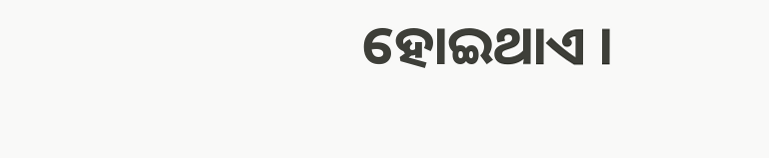ହୋଇଥାଏ ।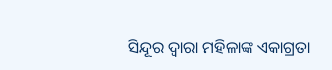ସିନ୍ଦୂର ଦ୍ୱାରା ମହିଳାଙ୍କ ଏକାଗ୍ରତା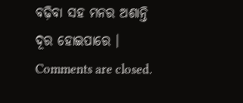ବଢ଼ିବା ସହ ମନର ଅଶାନ୍ତି ଦୂର ହୋଇପାରେ ।
Comments are closed.